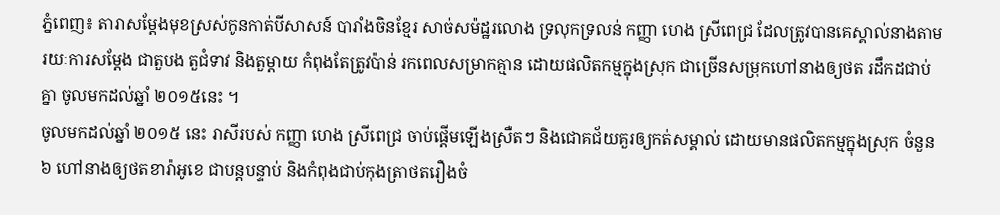ភ្នំពេញ៖ តារាសម្តែងមុខស្រស់កូនកាត់បីសាសន៍ បារាំងចិនខ្មែរ សាច់សម៉ដ្ឋរលោង ទ្រលុកទ្រលន់ កញ្ញា ហេង ស្រីពេជ្រ ដែលត្រូវបានគេស្គាល់នាងតាមរយៈការសម្តែង ជាតួបង តួជំទាវ និងតួម្តាយ កំពុងតែត្រូវប៉ាន់ រកពេលសម្រាកគ្មាន ដោយផលិតកម្មក្នុងស្រុក ជាច្រើនសម្រុកហៅនាងឲ្យថត រដឹកដជាប់គ្នា ចូលមកដល់ឆ្នាំ ២០១៥នេះ ។
ចូលមកដល់ឆ្នាំ ២០១៥ នេះ រាសីរបស់ កញ្ញា ហេង ស្រីពេជ្រ ចាប់ផ្តើមឡើងស្រឺតៗ និងជោគជ័យគួរឲ្យកត់សម្គាល់ ដោយមានផលិតកម្មក្នុងស្រុក ចំនួន ៦ ហៅនាងឲ្យថតខារ៉ាអូខេ ជាបន្តបន្ទាប់ និងកំពុងជាប់កុងត្រាថតរឿងចំ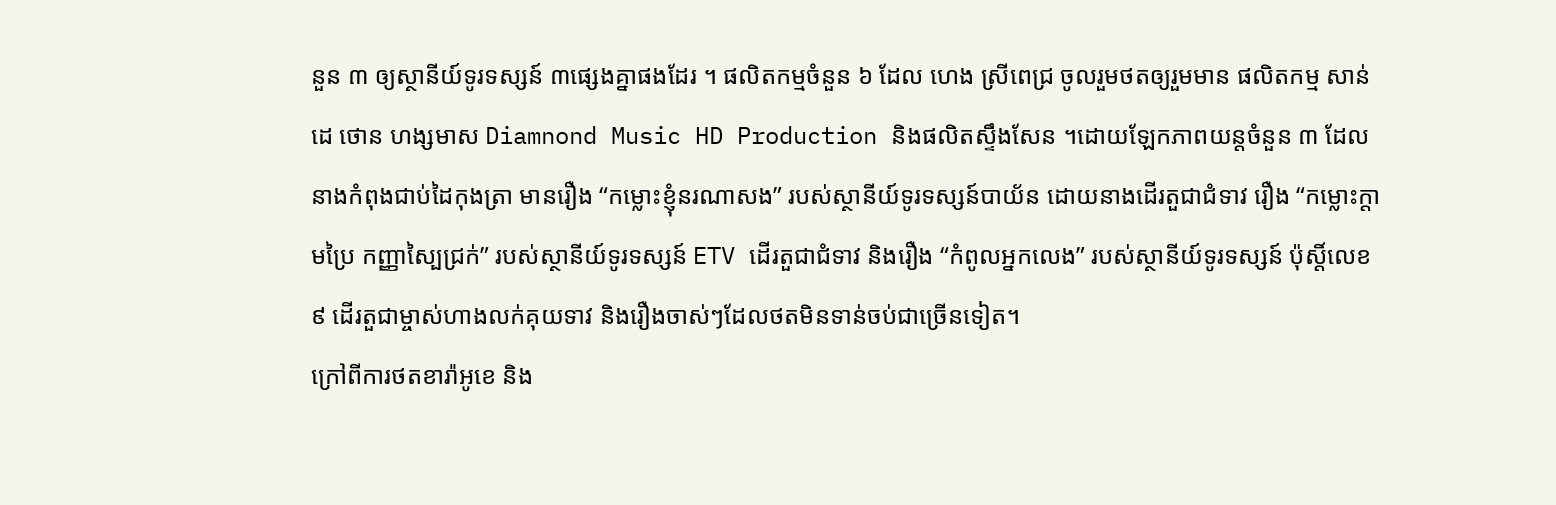នួន ៣ ឲ្យស្ថានីយ៍ទូរទស្សន៍ ៣ផ្សេងគ្នាផងដែរ ។ ផលិតកម្មចំនួន ៦ ដែល ហេង ស្រីពេជ្រ ចូលរួមថតឲ្យរួមមាន ផលិតកម្ម សាន់ដេ ថោន ហង្សមាស Diamnond Music HD Production និងផលិតស្ទឹងសែន ។ដោយឡែកភាពយន្តចំនួន ៣ ដែលនាងកំពុងជាប់ដៃកុងត្រា មានរឿង “កម្លោះខ្ញុំនរណាសង” របស់ស្ថានីយ៍ទូរទស្សន៍បាយ័ន ដោយនាងដើរតួជាជំទាវ រឿង “កម្លោះក្តាមប្រៃ កញ្ញាស្បៃជ្រក់” របស់ស្ថានីយ៍ទូរទស្សន៍ ETV ដើរតួជាជំទាវ និងរឿង “កំពូលអ្នកលេង” របស់ស្ថានីយ៍ទូរទស្សន៍ ប៉ុស្តិ៍លេខ ៩ ដើរតួជាម្ចាស់ហាងលក់គុយទាវ និងរឿងចាស់ៗដែលថតមិនទាន់ចប់ជាច្រើនទៀត។
ក្រៅពីការថតខារ៉ាអូខេ និង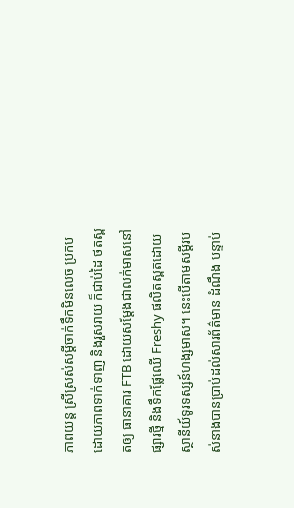ភាពយន្ត ស្រីស្រស់សម្តីចាក់ទឹកមិនលេច ប្រកបដោយភាពទាក់ទាញ និងរួសរាយ ក៏ជាប់ដៃ ថតស្ពតឲ្យ ធានាគារ FTB ដោយសម្តែងជាលក់មាសនៅផ្សារថ្មី និងទឹកផ្លែឈើ Freshy ផលិតស្ពតដោយ ស្ថានីយ៍ទូរទស្សន៍ហង្សមាស។ នេះបើតាមសម្តីរបស់នាងបានប្រាប់ដល់សារព័ត៌មាន ដំណឹង បន្ទាប់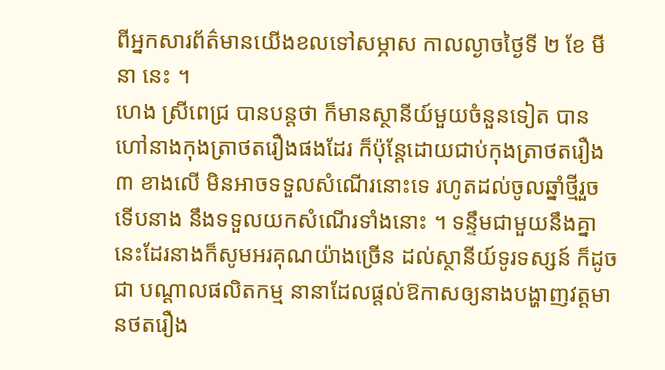ពីអ្នកសារព័ត៌មានយើងខលទៅសម្ភាស កាលល្ងាចថ្ងៃទី ២ ខែ មីនា នេះ ។
ហេង ស្រីពេជ្រ បានបន្តថា ក៏មានស្ថានីយ៍មួយចំនួនទៀត បានហៅនាងកុងត្រាថតរឿងផងដែរ ក៏ប៉ុន្តែដោយជាប់កុងត្រាថតរឿង ៣ ខាងលើ មិនអាចទទួលសំណើរនោះទេ រហូតដល់ចូលឆ្នាំថ្មីរួច ទើបនាង នឹងទទួលយកសំណើរទាំងនោះ ។ ទន្ទឹមជាមួយនឹងគ្នានេះដែរនាងក៏សូមអរគុណយ៉ាងច្រើន ដល់ស្ថានីយ៍ទូរទស្សន៍ ក៏ដូចជា បណ្តាលផលិតកម្ម នានាដែលផ្តល់ឱកាសឲ្យនាងបង្ហាញវត្តមានថតរឿង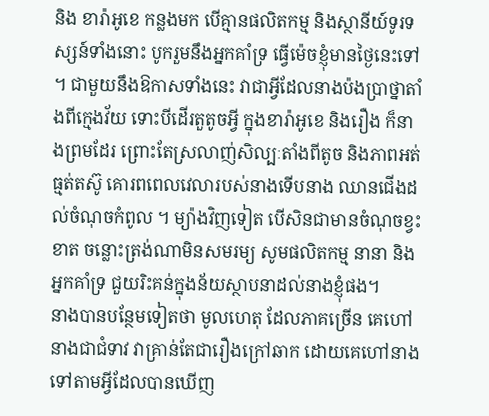និង ខារ៉ាអូខេ កន្លងមក បើគ្មានផលិតកម្ម និងស្ថានីយ៍ទូរទស្សន៍ទាំងនោះ បូករួមនឹងអ្នកគាំទ្រ ធ្វើម៉េចខ្ញុំមានថ្ងៃនេះទៅ ។ ជាមួយនឹងឱកាសទាំងនេះ វាជាអ្វីដែលនាងប៉ងប្រាថ្នាតាំងពីក្មេងវ័យ ទោះបីដើរតួតូចអ្វី ក្នុងខារ៉ាអូខេ និងរឿង ក៏នាងព្រមដែរ ព្រោះតែស្រលាញ់សិល្បៈតាំងពីតូច និងភាពអត់ធ្មត់តស៊ូ គោរពពេលវេលារបស់នាងទើបនាង ឈានជើងដល់ចំណុចកំពូល ។ ម្យ៉ាងវិញទៀត បើសិនជាមានចំណុចខ្វះខាត ចន្លោះត្រង់ណាមិនសមរម្យ សូមផលិតកម្ម នានា និងអ្នកគាំទ្រ ជួយរិះគន់ក្នុងន័យស្ថាបនាដល់នាងខ្ញុំផង។
នាងបានបន្ថែមទៀតថា មូលហេតុ ដែលភាគច្រើន គេហៅនាងជាជំទាវ វាគ្រាន់តែជារឿងក្រៅឆាក ដោយគេហៅនាងទៅតាមអ្វីដែលបានឃើញ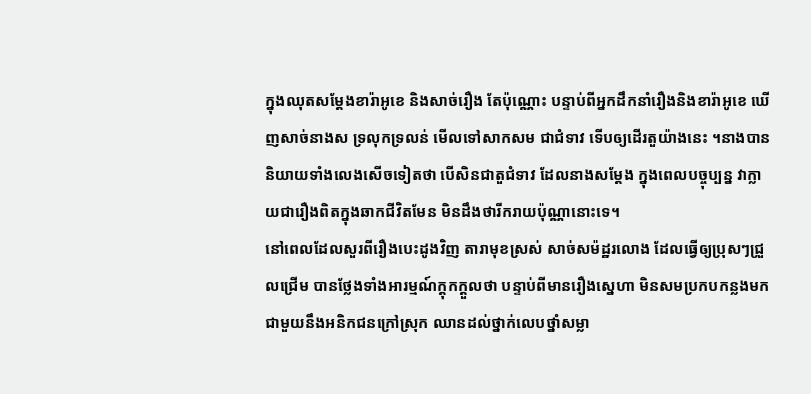ក្នុងឈុតសម្តែងខារ៉ាអូខេ និងសាច់រឿង តែប៉ុណ្ណោះ បន្ទាប់ពីអ្នកដឹកនាំរឿងនិងខារ៉ាអូខេ ឃើញសាច់នាងស ទ្រលុកទ្រលន់ មើលទៅសាកសម ជាជំទាវ ទើបឲ្យដើរតួយ៉ាងនេះ ។នាងបាននិយាយទាំងលេងសើចទៀតថា បើសិនជាតួជំទាវ ដែលនាងសម្តែង ក្នុងពេលបច្ចុប្បន្ន វាក្លាយជារឿងពិតក្នុងឆាកជីវិតមែន មិនដឹងថារីករាយប៉ុណ្ណានោះទេ។
នៅពេលដែលសួរពីរឿងបេះដូងវិញ តារាមុខស្រស់ សាច់សម៉ដ្ឋរលោង ដែលធ្វើឲ្យប្រុសៗជ្រួលជ្រើម បានថ្លែងទាំងអារម្មណ៍ក្តុកក្តួលថា បន្ទាប់ពីមានរឿងស្នេហា មិនសមប្រកបកន្លងមក ជាមួយនឹងអនិកជនក្រៅស្រុក ឈានដល់ថ្នាក់លេបថ្នាំសម្លា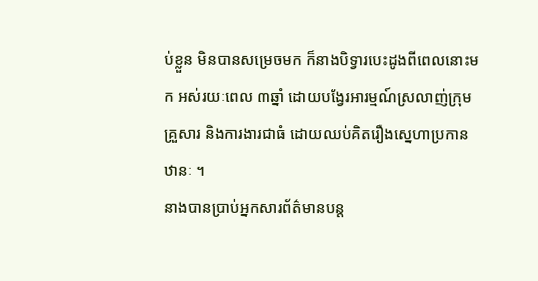ប់ខ្លួន មិនបានសម្រេចមក ក៏នាងបិទ្វារបេះដូងពីពេលនោះមក អស់រយៈពេល ៣ឆ្នាំ ដោយបង្វែរអារម្មណ៍ស្រលាញ់ក្រុមគ្រួសារ និងការងារជាធំ ដោយឈប់គិតរឿងស្នេហាប្រកានឋានៈ ។
នាងបានប្រាប់អ្នកសារព័ត៌មានបន្ត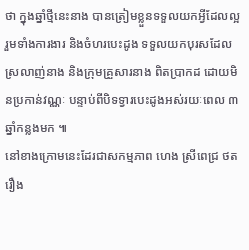ថា ក្នុងឆ្នាំថ្មីនេះនាង បានត្រៀមខ្លួនទទួលយកអ្វីដែលល្អ រួមទាំងការងារ និងចំហរបេះដូង ទទួលយកបុរសដែលស្រលាញ់នាង និងក្រុមគ្រួសារនាង ពិតប្រាកដ ដោយមិនប្រកាន់វណ្ណៈ បន្ទាប់ពីបិទទ្វារបេះដូងអស់រយៈពេល ៣ ឆ្នាំកន្លងមក ៕
នៅខាងក្រោមនេះដែរជាសកម្មភាព ហេង ស្រីពេជ្រ ថតរឿង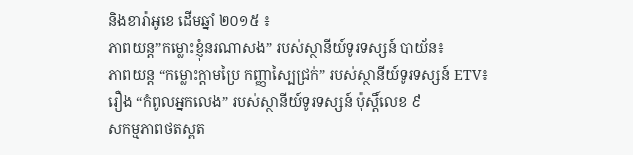និងខារ៉ាអូខេ ដើមឆ្នាំ ២០១៥ ៖
ភាពយន្ត”កម្លោះខ្ញុំនរណាសង” របស់ស្ថានីយ៍ទូរទស្សន៍ បាយ័ន៖
ភាពយន្ត “កម្លោះក្តាមប្រៃ កញ្ញាស្បៃជ្រក់” របស់ស្ថានីយ៍ទូរទស្សន៍ ETV៖
រឿង “កំពូលអ្នកលេង” របស់ស្ថានីយ៍ទូរទស្សន៍ ប៉ុស្តិ៍លេខ ៩
សកម្មភាពថតស្ពត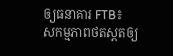ឲ្យធនាគារ FTB៖
សកម្មភាពថតស្ពតឲ្យ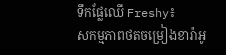ទឹកផ្លែឈើ Freshy៖
សកម្មភាពថតចម្រៀងខារ៉ាអូ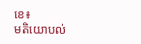ខេ៖
មតិយោបល់